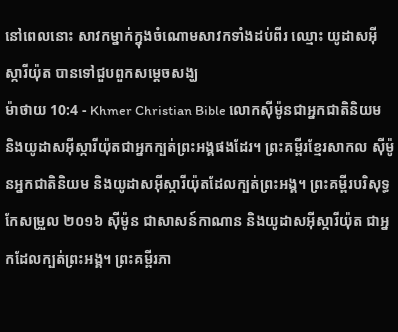នៅពេលនោះ សាវកម្នាក់ក្នុងចំណោមសាវកទាំងដប់ពីរ ឈ្មោះ យូដាសអ៊ីស្ការីយ៉ុត បានទៅជួបពួកសម្ដេចសង្ឃ
ម៉ាថាយ 10:4 - Khmer Christian Bible លោកស៊ីម៉ូនជាអ្នកជាតិនិយម និងយូដាសអ៊ីស្ការីយ៉ុតជាអ្នកក្បត់ព្រះអង្គផងដែរ។ ព្រះគម្ពីរខ្មែរសាកល ស៊ីម៉ូនអ្នកជាតិនិយម និងយូដាសអ៊ីស្ការីយ៉ុតដែលក្បត់ព្រះអង្គ។ ព្រះគម្ពីរបរិសុទ្ធកែសម្រួល ២០១៦ ស៊ីម៉ូន ជាសាសន៍កាណាន និងយូដាសអ៊ីស្ការីយ៉ុត ជាអ្នកដែលក្បត់ព្រះអង្គ។ ព្រះគម្ពីរភា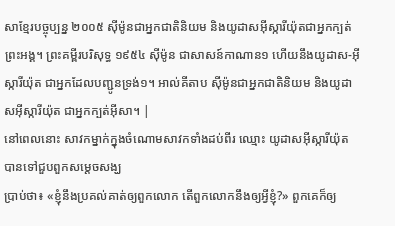សាខ្មែរបច្ចុប្បន្ន ២០០៥ ស៊ីម៉ូនជាអ្នកជាតិនិយម និងយូដាសអ៊ីស្ការីយ៉ុតជាអ្នកក្បត់ព្រះអង្គ។ ព្រះគម្ពីរបរិសុទ្ធ ១៩៥៤ ស៊ីម៉ូន ជាសាសន៍កាណាន១ ហើយនឹងយូដាស-អ៊ីស្ការីយ៉ុត ជាអ្នកដែលបញ្ជូនទ្រង់១។ អាល់គីតាប ស៊ីម៉ូនជាអ្នកជាតិនិយម និងយូដាសអ៊ីស្ការីយ៉ុត ជាអ្នកក្បត់អ៊ីសា។ |
នៅពេលនោះ សាវកម្នាក់ក្នុងចំណោមសាវកទាំងដប់ពីរ ឈ្មោះ យូដាសអ៊ីស្ការីយ៉ុត បានទៅជួបពួកសម្ដេចសង្ឃ
ប្រាប់ថា៖ «ខ្ញុំនឹងប្រគល់គាត់ឲ្យពួកលោក តើពួកលោកនឹងឲ្យអ្វីខ្ញុំ?» ពួកគេក៏ឲ្យ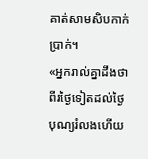គាត់សាមសិបកាក់ប្រាក់។
«អ្នករាល់គ្នាដឹងថា ពីរថ្ងៃទៀតដល់ថ្ងៃបុណ្យរំលងហើយ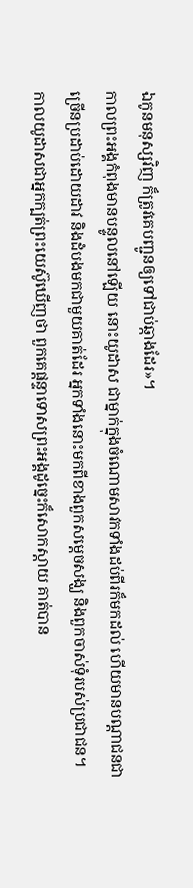ឯកូនមនុស្សវិញ ក៏ត្រូវគេបញ្ជូនឲ្យទៅជាប់ឆ្កាងដែរ»។
កាលព្រះអង្គកំពុងមានបន្ទូលនៅឡើយ នោះយូដាស ជាម្នាក់ក្នុងចំណោមសាវកទាំងដប់ពីរក៏មកដល់ ហើយមានបណ្ដាជនជាច្រើនប្រដាប់ដោយដាវ និងដំបងមកជាមួយគាត់ដែរ អ្នកទាំងនោះមកពីខាងពួកសម្ដេចសង្ឃ និងពួកចាស់ទុំរបស់ប្រជាជន។
កាលយូដាសជាអ្នកក្បត់ព្រះយេស៊ូឃើញថា ពួកគេផ្ដន្ទាទោសព្រះអង្គដូច្នេះក៏សោកស្ដាយ គាត់បាន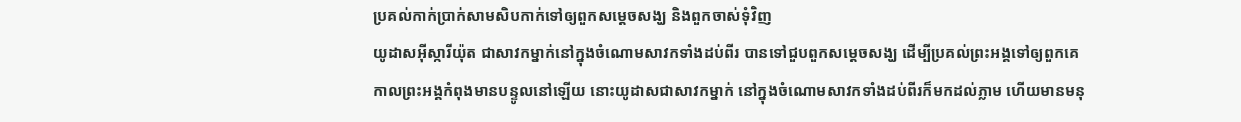ប្រគល់កាក់ប្រាក់សាមសិបកាក់ទៅឲ្យពួកសម្ដេចសង្ឃ និងពួកចាស់ទុំវិញ
យូដាសអ៊ីស្ការីយ៉ុត ជាសាវកម្នាក់នៅក្នុងចំណោមសាវកទាំងដប់ពីរ បានទៅជួបពួកសម្ដេចសង្ឃ ដើម្បីប្រគល់ព្រះអង្គទៅឲ្យពួកគេ
កាលព្រះអង្គកំពុងមានបន្ទូលនៅឡើយ នោះយូដាសជាសាវកម្នាក់ នៅក្នុងចំណោមសាវកទាំងដប់ពីរក៏មកដល់ភ្លាម ហើយមានមនុ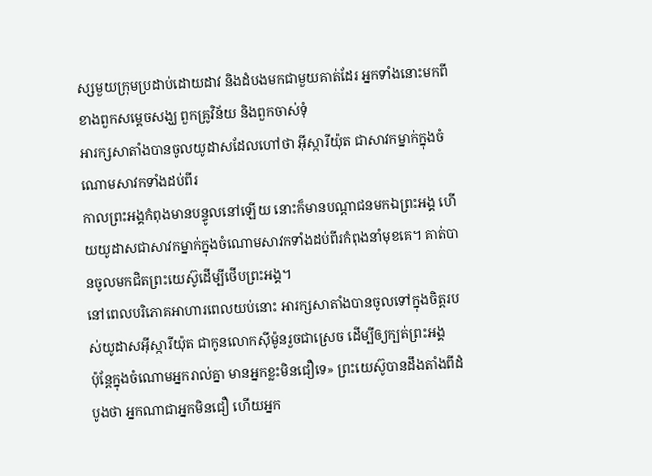ស្សមួយក្រុមប្រដាប់ដោយដាវ និងដំបងមកជាមួយគាត់ដែរ អ្នកទាំងនោះមកពីខាងពួកសម្ដេចសង្ឃ ពួកគ្រូវិន័យ និងពួកចាស់ទុំ
អារក្សសាតាំងបានចូលយូដាសដែលហៅថា អ៊ីស្ការីយ៉ុត ជាសាវកម្នាក់ក្នុងចំណោមសាវកទាំងដប់ពីរ
កាលព្រះអង្គកំពុងមានបន្ទូលនៅឡើយ នោះក៏មានបណ្ដាជនមកឯព្រះអង្គ ហើយយូដាសជាសាវកម្នាក់ក្នុងចំណោមសាវកទាំងដប់ពីរកំពុងនាំមុខគេ។ គាត់បានចូលមកជិតព្រះយេស៊ូដើម្បីថើបព្រះអង្គ។
នៅពេលបរិភោគអាហារពេលយប់នោះ អារក្សសាតាំងបានចូលទៅក្នុងចិត្ដរបស់យូដាសអ៊ីស្ការីយ៉ុត ជាកូនលោកស៊ីម៉ូនរួចជាស្រេច ដើម្បីឲ្យក្បត់ព្រះអង្គ
ប៉ុន្ដែក្នុងចំណោមអ្នករាល់គ្នា មានអ្នកខ្លះមិនជឿទេ» ព្រះយេស៊ូបានដឹងតាំងពីដំបូងថា អ្នកណាជាអ្នកមិនជឿ ហើយអ្នក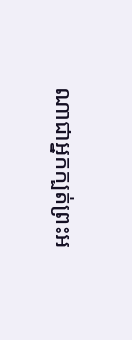ណាជាអ្នកក្បត់ព្រះអ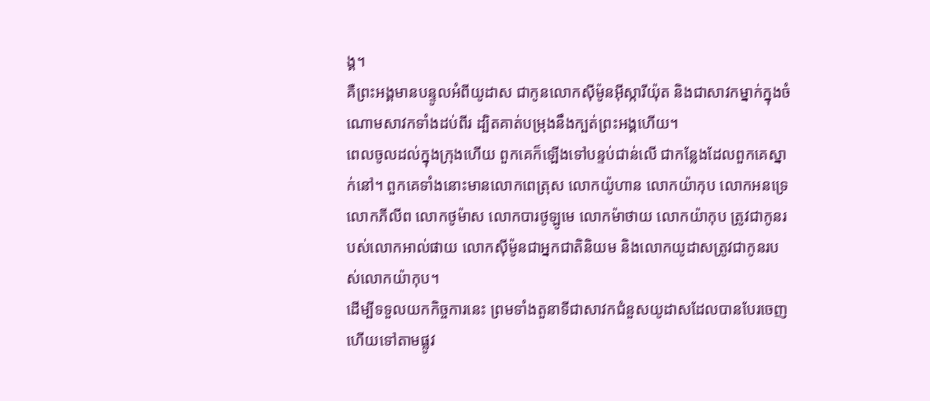ង្គ។
គឺព្រះអង្គមានបន្ទូលអំពីយូដាស ជាកូនលោកស៊ីម៉ូនអ៊ីស្ការីយ៉ុត និងជាសាវកម្នាក់ក្នុងចំណោមសាវកទាំងដប់ពីរ ដ្បិតគាត់បម្រុងនឹងក្បត់ព្រះអង្គហើយ។
ពេលចូលដល់ក្នុងក្រុងហើយ ពួកគេក៏ឡើងទៅបន្ទប់ជាន់លើ ជាកន្លែងដែលពួកគេស្នាក់នៅ។ ពួកគេទាំងនោះមានលោកពេត្រុស លោកយ៉ូហាន លោកយ៉ាកុប លោកអនទ្រេ លោកភីលីព លោកថូម៉ាស លោកបារថូឡូមេ លោកម៉ាថាយ លោកយ៉ាកុប ត្រូវជាកូនរបស់លោកអាល់ផាយ លោកស៊ីម៉ូនជាអ្នកជាតិនិយម និងលោកយូដាសត្រូវជាកូនរបស់លោកយ៉ាកុប។
ដើម្បីទទួលយកកិច្ចការនេះ ព្រមទាំងតួនាទីជាសាវកជំនួសយូដាសដែលបានបែរចេញ ហើយទៅតាមផ្លូវ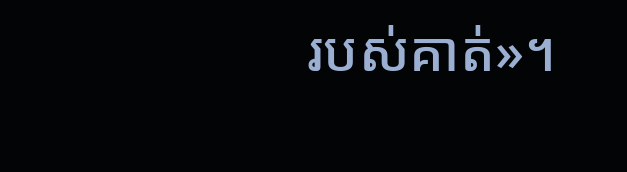របស់គាត់»។